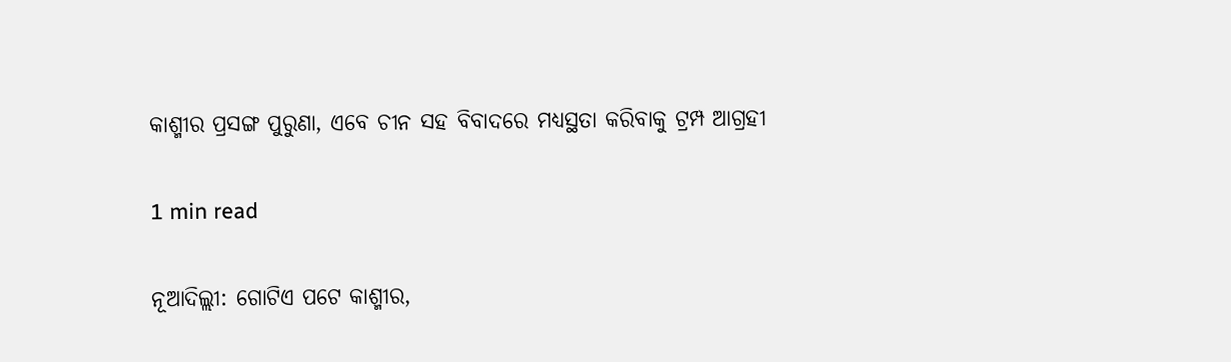କାଶ୍ମୀର ପ୍ରସଙ୍ଗ ପୁରୁଣା, ଏବେ ଚୀନ ସହ ବିବାଦରେ ମଧ୍ୟସ୍ଥତା କରିବାକୁ ଟ୍ରମ୍ପ ଆଗ୍ରହୀ

1 min read

ନୂଆଦିଲ୍ଲୀ: ଗୋଟିଏ ପଟେ କାଶ୍ମୀର,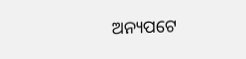ଅନ୍ୟପଟେ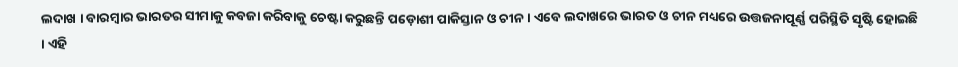ଲଦାଖ । ବାରମ୍ବାର ଭାରତର ସୀମାକୁ କବଜା କରିବାକୁ ଚେଷ୍ଟା କରୁଛନ୍ତି ପଡ଼ୋଶୀ ପାକିସ୍ତାନ ଓ ଚୀନ । ଏବେ ଲଦାଖରେ ଭାରତ ଓ ଚୀନ ମଧ୍ୟରେ ଉତ୍ତଜନାପୂର୍ଣ୍ଣ ପରିସ୍ଥିତି ସୃଷ୍ଟି ହୋଇଛି । ଏହି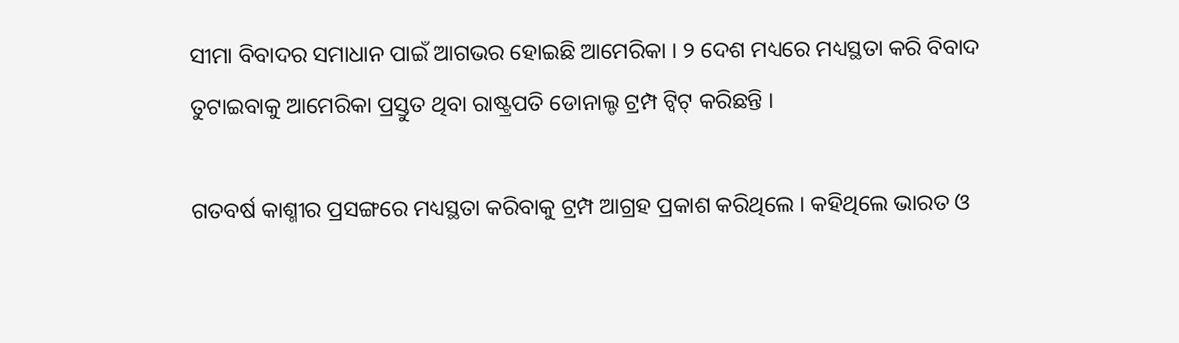ସୀମା ବିବାଦର ସମାଧାନ ପାଇଁ ଆଗଭର ହୋଇଛି ଆମେରିକା । ୨ ଦେଶ ମଧ୍ୟରେ ମଧ୍ୟସ୍ଥତା କରି ବିବାଦ ତୁଟାଇବାକୁ ଆମେରିକା ପ୍ରସ୍ତୁତ ଥିବା ରାଷ୍ଟ୍ରପତି ଡୋନାଲ୍ଡ ଟ୍ରମ୍ପ ଟ୍ୱିଟ୍ କରିଛନ୍ତି ।

ଗତବର୍ଷ କାଶ୍ମୀର ପ୍ରସଙ୍ଗରେ ମଧ୍ୟସ୍ଥତା କରିବାକୁ ଟ୍ରମ୍ପ ଆଗ୍ରହ ପ୍ରକାଶ କରିଥିଲେ । କହିଥିଲେ ଭାରତ ଓ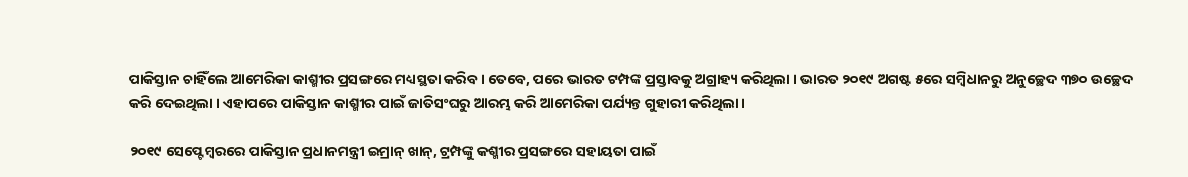ପାକିସ୍ତାନ ଚାହିଁଲେ ଆମେରିକା କାଶ୍ମୀର ପ୍ରସଙ୍ଗରେ ମଧ୍ୟସ୍ଥତା କରିବ । ତେବେ, ପରେ ଭାରତ ଟମ୍ପଙ୍କ ପ୍ରସ୍ତାବକୁ ଅଗ୍ରାହ୍ୟ କରିଥିଲା । ଭାରତ ୨୦୧୯ ଅଗଷ୍ଟ ୫ରେ ସମ୍ବିଧାନରୁ ଅନୁଚ୍ଛେଦ ୩୭୦ ଉଚ୍ଛେଦ କରି ଦେଇଥିଲା । ଏହାପରେ ପାକିସ୍ତାନ କାଶ୍ମୀର ପାଇଁ ଜାତିସଂଘରୁ ଆରମ୍ଭ କରି ଆମେରିକା ପର୍ଯ୍ୟନ୍ତ ଗୁହାରୀ କରିଥିଲା ।

୨୦୧୯ ସେପ୍ଟେମ୍ବରରେ ପାକିସ୍ତାନ ପ୍ରଧାନମନ୍ତ୍ରୀ ଇମ୍ରାନ୍ ଖାନ୍, ଟ୍ରମ୍ପଙ୍କୁ କଶ୍ମୀର ପ୍ରସଙ୍ଗରେ ସହାୟତା ପାଇଁ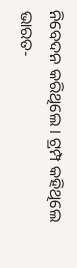ନିବେଦନ କରିଥିଲେ । ଟ୍ରମ୍ପ କହିଥିଲେ ଭାରତ-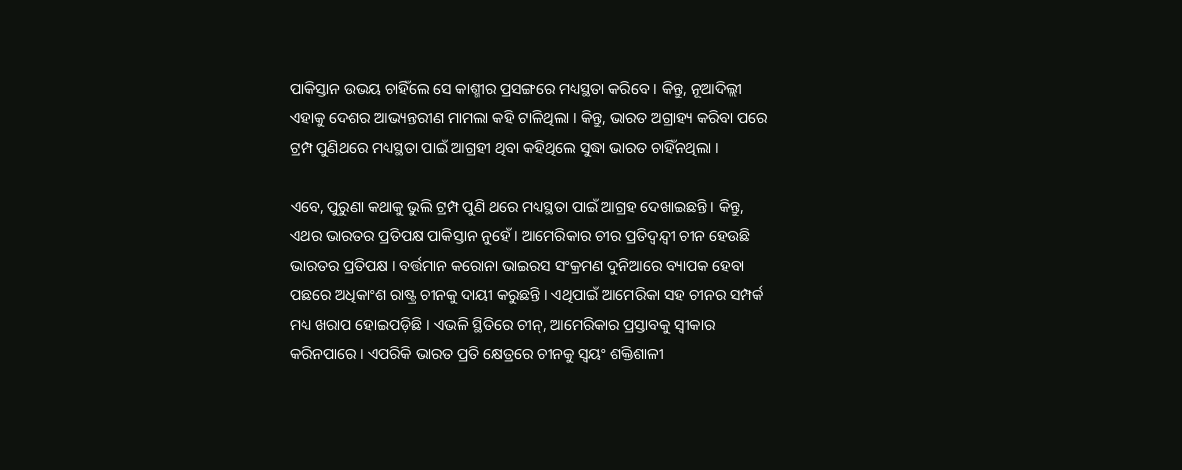ପାକିସ୍ତାନ ଉଭୟ ଚାହିଁଲେ ସେ କାଶ୍ମୀର ପ୍ରସଙ୍ଗରେ ମଧ୍ୟସ୍ଥତା କରିବେ । କିନ୍ତୁ, ନୂଆଦିଲ୍ଲୀ ଏହାକୁ ଦେଶର ଆଭ୍ୟନ୍ତରୀଣ ମାମଲା କହି ଟାଳିଥିଲା । କିନ୍ତୁ, ଭାରତ ଅଗ୍ରାହ୍ୟ କରିବା ପରେ ଟ୍ରମ୍ପ ପୁଣିଥରେ ମଧ୍ୟସ୍ଥତା ପାଇଁ ଆଗ୍ରହୀ ଥିବା କହିଥିଲେ ସୁଦ୍ଧା ଭାରତ ଚାହିଁନଥିଲା ।

ଏବେ, ପୁରୁଣା କଥାକୁ ଭୁଲି ଟ୍ରମ୍ପ ପୁଣି ଥରେ ମଧ୍ୟସ୍ଥତା ପାଇଁ ଆଗ୍ରହ ଦେଖାଇଛନ୍ତି । କିନ୍ତୁ, ଏଥର ଭାରତର ପ୍ରତିପକ୍ଷ ପାକିସ୍ତାନ ନୁହେଁ । ଆମେରିକାର ଚୀର ପ୍ରତିଦ୍ୱନ୍ଦ୍ୱୀ ଚୀନ ହେଉଛି ଭାରତର ପ୍ରତିପକ୍ଷ । ବର୍ତ୍ତମାନ କରୋନା ଭାଇରସ ସଂକ୍ରମଣ ଦୁନିଆରେ ବ୍ୟାପକ ହେବା ପଛରେ ଅଧିକାଂଶ ରାଷ୍ଟ୍ର ଚୀନକୁ ଦାୟୀ କରୁଛନ୍ତି । ଏଥିପାଇଁ ଆମେରିକା ସହ ଚୀନର ସମ୍ପର୍କ ମଧ୍ୟ ଖରାପ ହୋଇପଡ଼ିଛି । ଏଭଳି ସ୍ଥିତିରେ ଚୀନ୍, ଆମେରିକାର ପ୍ରସ୍ତାବକୁ ସ୍ୱୀକାର କରିନପାରେ । ଏପରିକି ଭାରତ ପ୍ରତି କ୍ଷେତ୍ରରେ ଚୀନକୁ ସ୍ୱୟଂ ଶକ୍ତିଶାଳୀ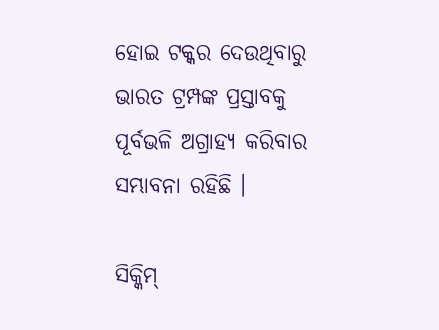ହୋଇ ଟକ୍କର ଦେଉଥିବାରୁ ଭାରତ ଟ୍ରମ୍ପଙ୍କ ପ୍ରସ୍ତାବକୁ ପୂର୍ବଭଳି ଅଗ୍ରାହ୍ୟ କରିବାର ସମ୍ଭାବନା ରହିଛି ।

ସିକ୍କିମ୍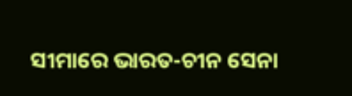ସୀମାରେ ଭାରତ-ଚୀନ ସେନା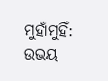ମୁହାଁମୁହିଁ: ଉଭୟ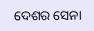ଦେଶର ସେନା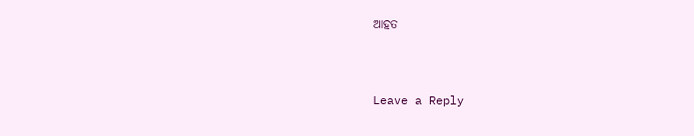ଆହତ



Leave a Reply